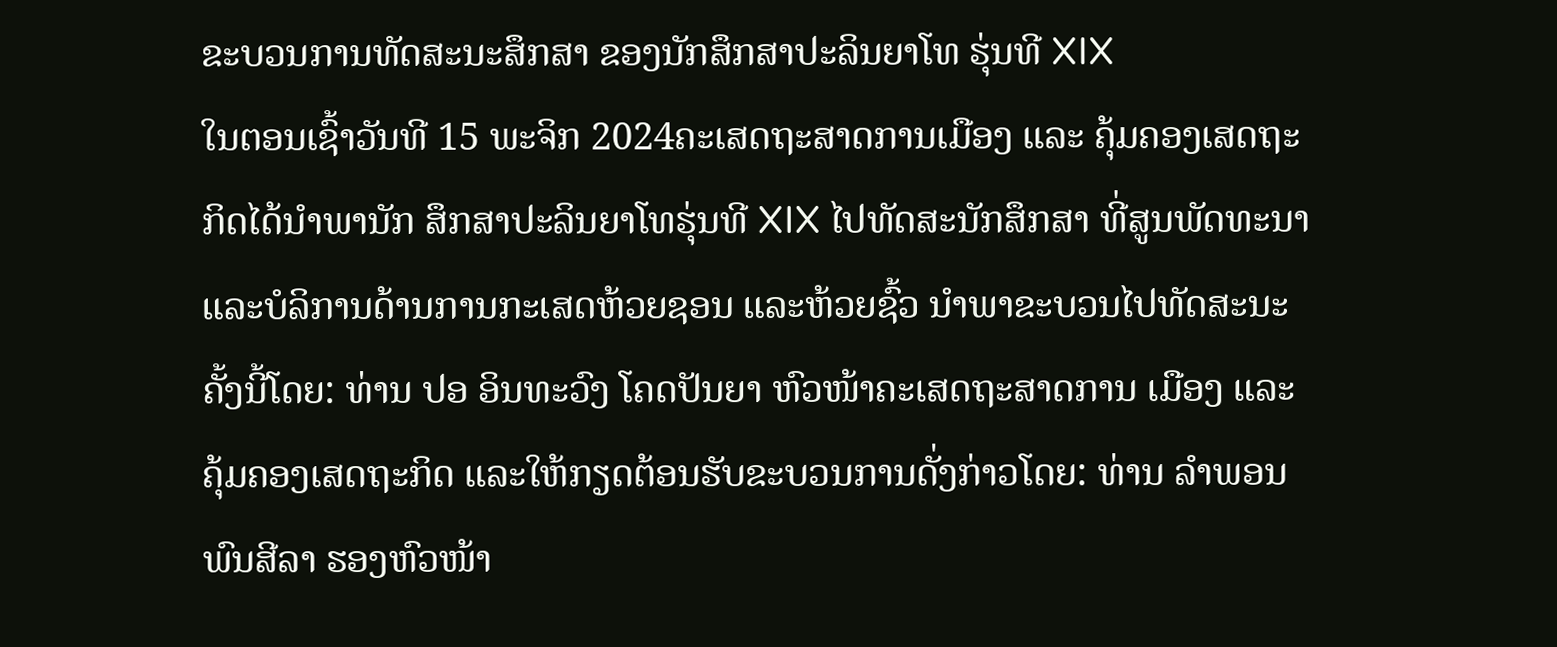ຂະບວນການທັດສະນະສຶກສາ ຂອງນັກສຶກສາປະລິນຍາໂທ ຮຸ່ນທີ XIX
ໃນຕອນເຊົ້າວັນທີ 15 ພະຈິກ 2024ຄະເສດຖະສາດການເມືອງ ແລະ ຄຸ້ມຄອງເສດຖະກິດໄດ້ນໍາພານັກ ສຶກສາປະລິນຍາໂທຮຸ່ນທີ XIX ໄປທັດສະນັກສຶກສາ ທີ່ສູນພັດທະນາ ແລະບໍລິການດ້ານການກະເສດຫ້ວຍຊອນ ແລະຫ້ວຍຊົ້ວ ນໍາພາຂະບວນໄປທັດສະນະຄັ້ງນີ້ໂດຍ: ທ່ານ ປອ ອິນທະວົງ ໂຄດປັນຍາ ຫົວໜ້າຄະເສດຖະສາດການ ເມືອງ ແລະຄຸ້ມຄອງເສດຖະກິດ ແລະໃຫ້ກຽດຕ້ອນຮັບຂະບວນການດັ່ງກ່າວໂດຍ: ທ່ານ ລໍາພອນ ພົນສີລາ ຮອງຫົວໜ້າ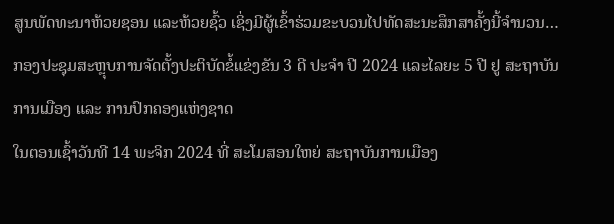ສູນພັດທະນາຫ້ວຍຊອນ ແລະຫ້ວຍຊົ້ວ ເຊິ່ງມີຜູ້ເຂົ້າຮ່ວມຂະບວນໄປທັດສະນະສຶກສາຄັ້ງນີ້ຈໍານວນ…
ກອງປະຊຸມສະຫຼຸບການຈັດຕັ້ງປະຕິບັດຂໍ້ແຂ່ງຂັນ 3 ດີ ປະຈໍາ ປີ 2024 ແລະໄລຍະ 5 ປີ ຢູ ສະຖາບັນການເມືອງ ແລະ ການປົກຄອງແຫ່ງຊາດ
ໃນຕອນເຊົ້າວັນທີ 14 ພະຈິກ 2024 ທີ່ ສະໂມສອນໃຫຍ່ ສະຖາບັນການເມືອງ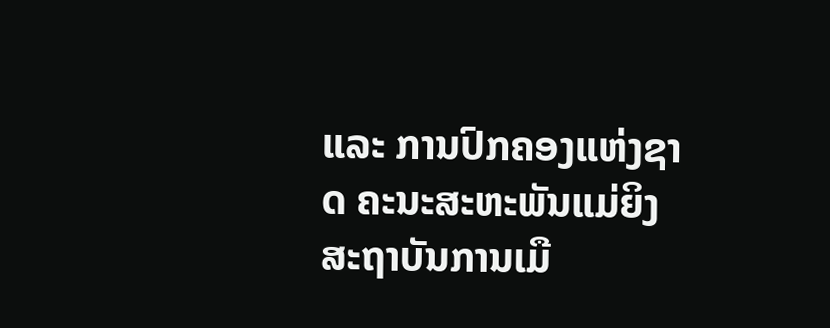ແລະ ການປົກຄອງແຫ່ງຊາດ ຄະນະສະຫະພັນແມ່ຍິງ ສະຖາບັນການເມື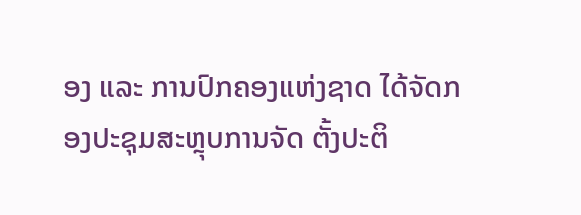ອງ ແລະ ການປົກຄອງແຫ່ງຊາດ ໄດ້ຈັດກອງປະຊຸມສະຫຼຸບການຈັດ ຕັ້ງປະຕິ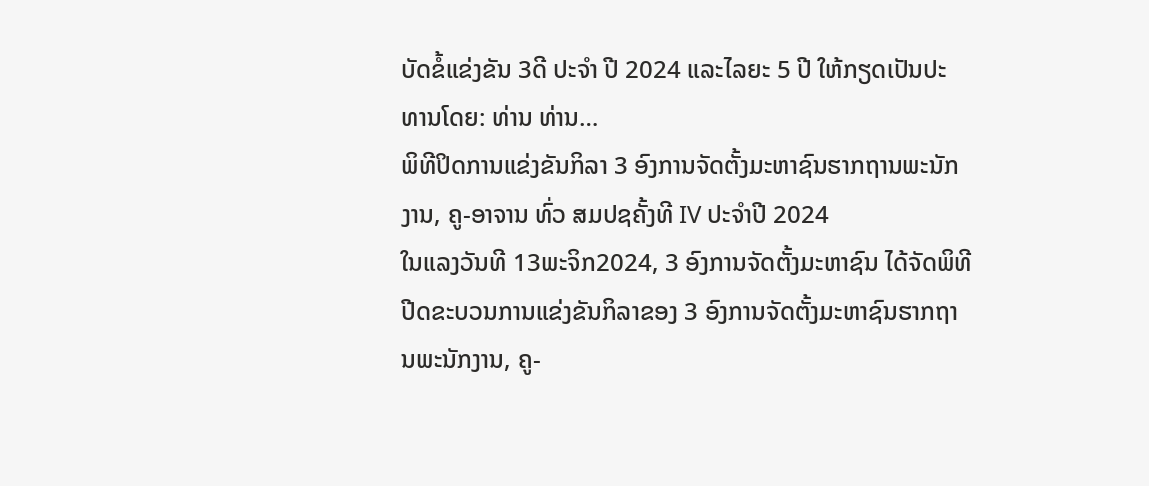ບັດຂໍ້ແຂ່ງຂັນ 3ດີ ປະຈໍາ ປີ 2024 ແລະໄລຍະ 5 ປີ ໃຫ້ກຽດເປັນປະທານໂດຍ: ທ່ານ ທ່ານ…
ພິທີປິດການແຂ່ງຂັນກິລາ 3 ອົງການຈັດຕັ້ງມະຫາຊົນຮາກຖານພະນັກງານ, ຄູ-ອາຈານ ທົ່ວ ສມປຊຄັ້ງທີ IV ປະຈໍາປີ 2024
ໃນແລງວັນທີ 13ພະຈິກ2024, 3 ອົງການຈັດຕັ້ງມະຫາຊົນ ໄດ້ຈັດພິທີປີດຂະບວນການແຂ່ງຂັນກິລາຂອງ 3 ອົງການຈັດຕັ້ງມະຫາຊົນຮາກຖານພະນັກງານ, ຄູ-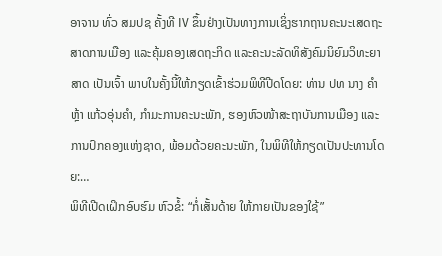ອາຈານ ທົ່ວ ສມປຊ ຄັ້ງທີ IV ຂຶ້ນຢ່າງເປັນທາງການເຊິ່ງຮາກຖານຄະນະເສດຖະສາດການເມືອງ ແລະຄຸ້ມຄອງເສດຖະກິດ ແລະຄະນະລັດທິສັງຄົມນິຍົມວິທະຍາສາດ ເປັນເຈົ້າ ພາບໃນຄັ້ງນີ້ໃຫ້ກຽດເຂົ້າຮ່ວມພິທີປີດໂດຍ: ທ່ານ ປທ ນາງ ຄໍາຫຼ້າ ແກ້ວອຸ່ນຄໍາ, ກໍາມະການຄະນະພັກ, ຮອງຫົວໜ້າສະຖາບັນການເມືອງ ແລະ ການປົກຄອງແຫ່ງຊາດ, ພ້ອມດ້ວຍຄະນະພັກ, ໃນພິທີໃຫ້ກຽດເປັນປະທານໂດຍ:…
ພິທີເປີດເຝິກອົບຮົມ ຫົວຂໍ້: “ກໍ່ເສັ້ນດ້າຍ ໃຫ້ກາຍເປັນຂອງໃຊ້”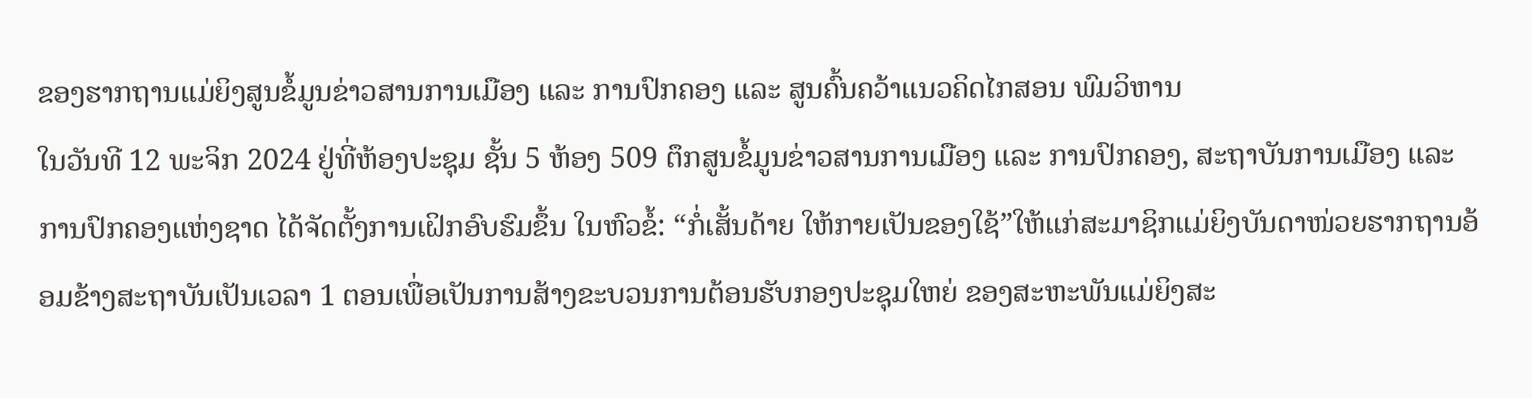ຂອງຮາກຖານແມ່ຍິງສູນຂໍ້ມູນຂ່າວສານການເມືອງ ແລະ ການປົກຄອງ ແລະ ສູນຄົ້ນຄວ້າແນວຄິດໄກສອນ ພົມວິຫານ
ໃນວັນທີ 12 ພະຈິກ 2024 ຢູ່ທີ່ຫ້ອງປະຊຸມ ຊັ້ນ 5 ຫ້ອງ 509 ຕຶກສູນຂໍ້ມູນຂ່າວສານການເມືອງ ແລະ ການປົກຄອງ, ສະຖາບັນການເມືອງ ແລະ ການປົກຄອງແຫ່ງຊາດ ໄດ້ຈັດຕັ້ງການເຝິກອົບຮົມຂຶ້ນ ໃນຫົວຂໍ້: “ກໍ່ເສັ້ນດ້າຍ ໃຫ້ກາຍເປັນຂອງໃຊ້”ໃຫ້ແກ່ສະມາຊິກແມ່ຍິງບັນດາໜ່ວຍຮາກຖານອ້ອມຂ້າງສະຖາບັນເປັນເວລາ 1 ຕອນເພື່ອເປັນການສ້າງຂະບວນການຕ້ອນຮັບກອງປະຊຸມໃຫຍ່ ຂອງສະຫະພັນແມ່ຍິງສະ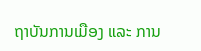ຖາບັນການເມືອງ ແລະ ການ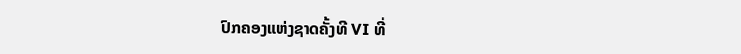ປົກຄອງແຫ່ງຊາດຄັ້ງທີ VI ທີ່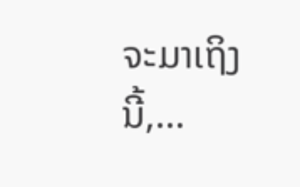ຈະມາເຖິງນີ້,…